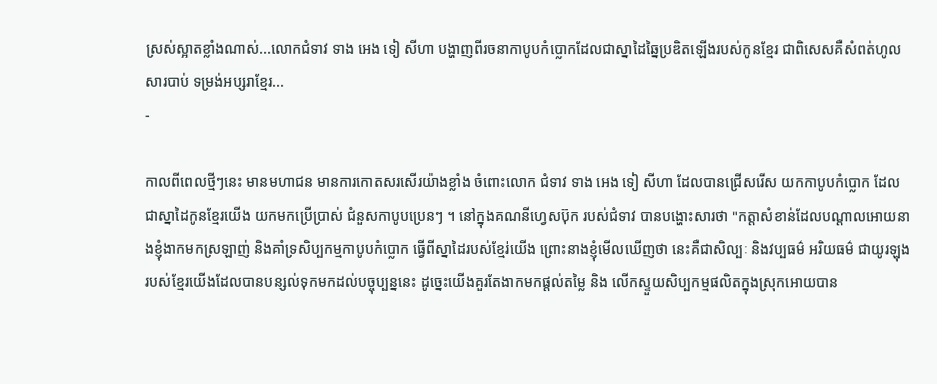ស្រស់ស្អាតខ្លាំងណាស់...លោកជំទាវ ទាង អេង ទៀ សីហា បង្ហាញពីរចនាកាបូបកំប្លោកដែលជាស្នាដៃឆ្នៃប្រឌិតឡើងរបស់កូនខ្មែរ ជាពិសេសគឺសំពត់ហូលសារបាប់ ទម្រង់អប្សរាខ្មែរ...
-

កាលពីពេលថ្មីៗនេះ មានមហាជន មានការកោតសរសើរយ៉ាងខ្លាំង ចំពោះលោក ជំទាវ ទាង អេង ទៀ សីហា ដែលបានជ្រើសរើស យកកាបូបកំប្លោក ដែលជាស្នាដៃកូនខ្មែរយើង យកមកប្រើប្រាស់ ជំនួសកាបូបប្រេនៗ ។ នៅក្នុងគណនីហ្វេសប៊ុក របស់ជំទាវ បានបង្ហោះសារថា "កត្តាសំខាន់ដែលបណ្តាលអោយនាងខ្ញុំងាកមកស្រឡាញ់ និងគាំទ្រសិប្បកម្មកាបូបកំប្លោក ធ្វើពីស្នាដៃរបស់ខ្មែរ់យើង ព្រោះនាងខ្ញុំមើលឃើញថា នេះគឺជាសិល្បៈ និងវប្បធម៌ អរិយធម៌ ជាយូរឡុងរបស់ខ្មែរយើងដែលបានបន្សល់ទុកមកដល់បច្ចុប្បន្ននេះ ដូច្នេះយើងគួរតែងាកមកផ្តល់តម្លៃ និង លើកស្ទួយសិប្បកម្មផលិតក្នុងស្រុកអោយបាន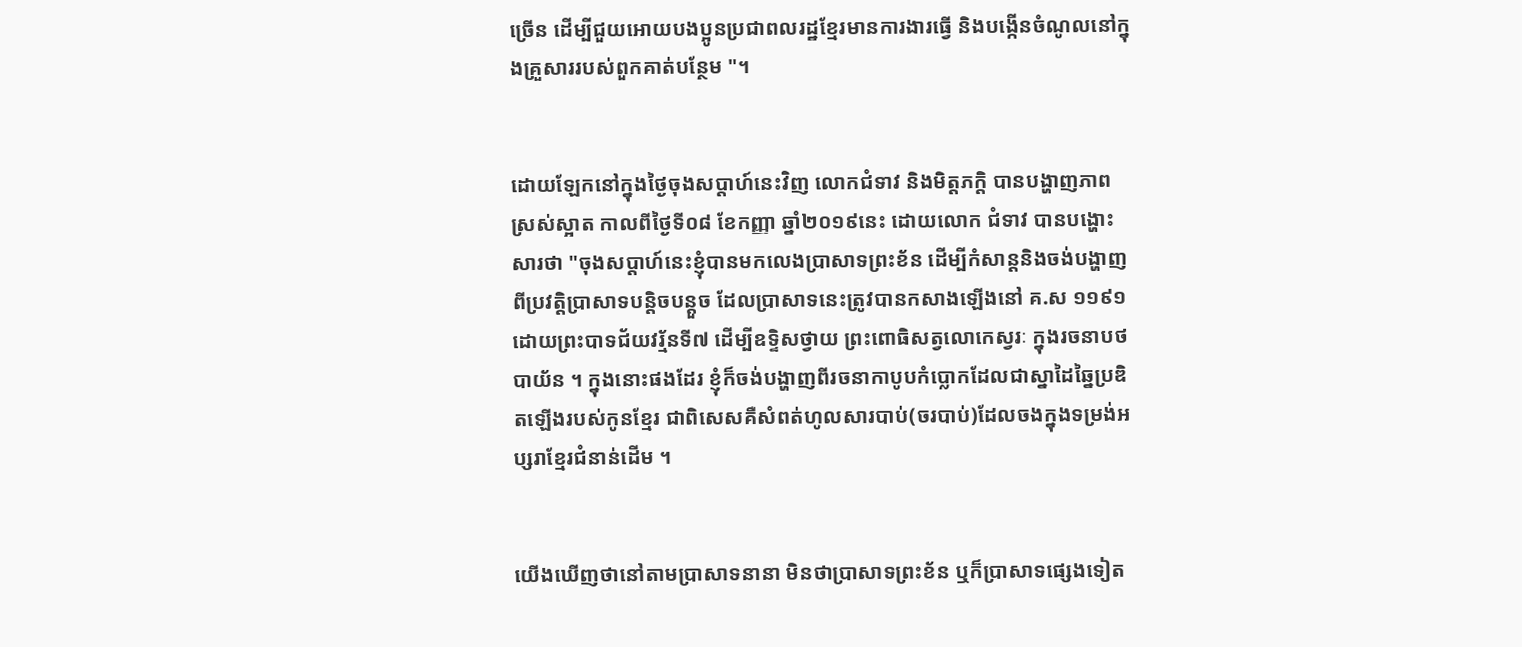ច្រើន ដើម្បីជួយអោយបងប្អូនប្រជាពលរដ្ឋខ្មែរមានការងារធ្វើ និងបង្កើនចំណូលនៅក្នុងគ្រួសាររបស់ពួកគាត់បន្ថែម "។


ដោយឡែកនៅក្នុងថ្ងៃចុងសប្តាហ៍នេះវិញ លោកជំទាវ និងមិត្តភក្តិ បានបង្ហាញភាពស្រស់ស្អាត កាលពីថ្ងៃទី០៨ ខែកញ្ញា ឆ្នាំ២០១៩នេះ ដោយលោក ជំទាវ បានបង្ហោះសារថា "ចុងសប្ដាហ៍នេះខ្ញុំបានមកលេងប្រាសាទព្រះខ័ន ដើម្បីកំសាន្តនិងចង់បង្ហាញពីប្រវត្តិប្រាសាទបន្តិចបន្តួច ដែលប្រាសាទនេះត្រូវបានកសាងឡើងនៅ គ.ស ១១៩១ ដោយព្រះបាទជ័យវរ្ម័នទី៧ ដើម្បីឧទ្ទិសថ្វាយ ព្រះពោធិសត្វលោកេស្វរៈ ក្នុងរចនាបថបាយ័ន ។ ក្នុងនោះផងដែរ ខ្ញុំក៏ចង់បង្ហាញពីរចនាកាបូបកំប្លោកដែលជាស្នាដៃឆ្នៃប្រឌិតឡើងរបស់កូនខ្មែរ ជាពិសេសគឺសំពត់ហូលសារបាប់(ចរបាប់)ដែលចងក្នុងទម្រង់អប្សរាខ្មែរជំនាន់ដើម ។


យើងឃើញថានៅតាមប្រាសាទនានា មិនថាប្រាសាទព្រះខ័ន ឬក៏ប្រាសាទផ្សេងទៀត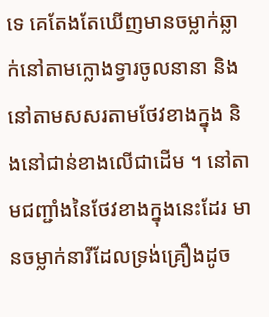ទេ គេតែងតែឃើញមានចម្លាក់ឆ្លាក់នៅតាមក្លោងទ្វារចូលនានា និងនៅតាមសសរតាមថែវខាងក្នុង និងនៅជាន់ខាងលើជាដើម ។ នៅតាមជញ្ជាំងនៃថែវខាងក្នុងនេះដែរ មានចម្លាក់នារីដែលទ្រង់គ្រឿងដូច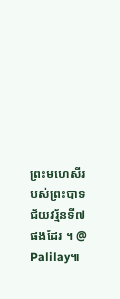ព្រះមហេសីរបស់ព្រះបាទជ័យវរ្ម័នទី៧ផងដែរ ។ @ Palilay៕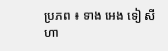ប្រភព ៖ ទាង អេង ទៀ សីហា